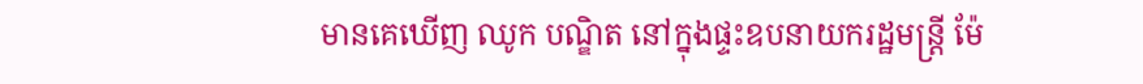មានគេឃើញ ឈូក បណ្ឌិត នៅក្នុងផ្ទះឧបនាយករដ្ឋមន្រ្តី ម៉ែ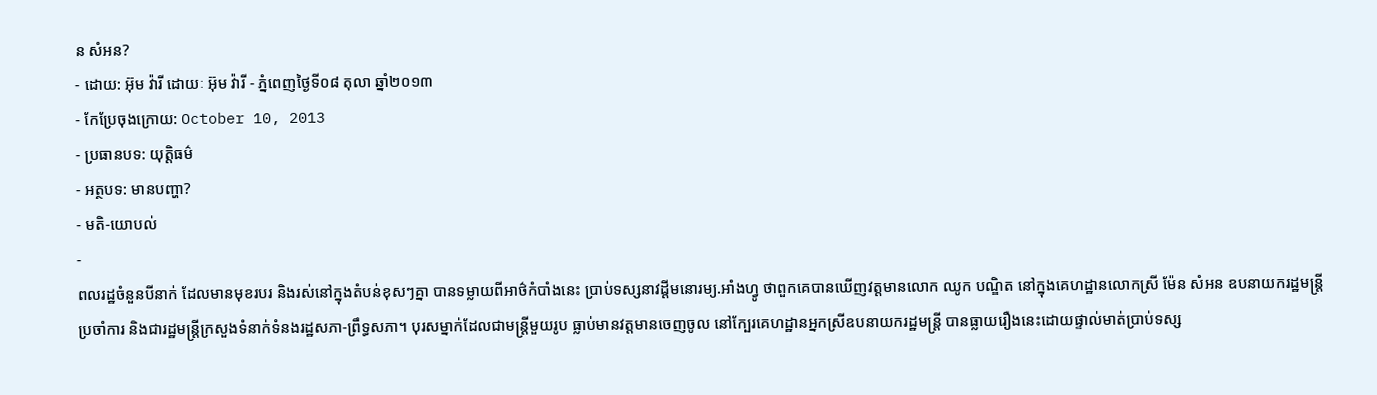ន សំអន?
- ដោយ: អ៊ុម វ៉ារី ដោយៈ អ៊ុម វ៉ារី - ភ្នំពេញថ្ងៃទី០៨ តុលា ឆ្នាំ២០១៣
- កែប្រែចុងក្រោយ: October 10, 2013
- ប្រធានបទ: យុត្តិធម៌
- អត្ថបទ: មានបញ្ហា?
- មតិ-យោបល់
-
ពលរដ្ឋចំនួនបីនាក់ ដែលមានមុខរបរ និងរស់នៅក្នុងតំបន់ខុសៗគ្នា បានទម្លាយពីអាថ៌កំបាំងនេះ ប្រាប់ទស្សនាវដ្ដីមនោរម្យ.អាំងហ្វូ ថាពួកគេបានឃើញវត្តមានលោក ឈូក បណ្ឌិត នៅក្នុងគេហដ្ឋានលោកស្រី ម៉ែន សំអន ឧបនាយករដ្ឋមន្រ្តីប្រចាំការ និងជារដ្ឋមន្រ្តីក្រសួងទំនាក់ទំនងរដ្ឋសភា-ព្រឹទ្ធសភា។ បុរសម្នាក់ដែលជាមន្ត្រីមួយរូប ធ្លាប់មានវត្តមានចេញចូល នៅក្បែរគេហដ្ឋានអ្នកស្រីឧបនាយករដ្ឋមន្រ្តី បានធ្លាយរឿងនេះដោយផ្ទាល់មាត់ប្រាប់ទស្ស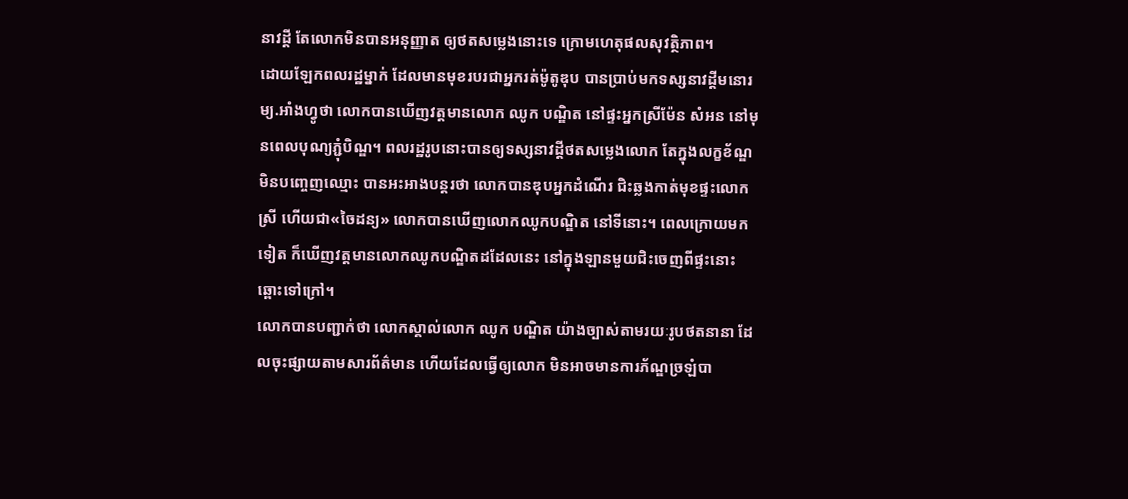នាវដ្ដី តែលោកមិនបានអនុញ្ញាត ឲ្យថតសម្លេងនោះទេ ក្រោមហេតុផលសុវត្ថិភាព។
ដោយឡែកពលរដ្ឋម្នាក់ ដែលមានមុខរបរជាអ្នករត់ម៉ូតូឌុប បានប្រាប់មកទស្សនាវដ្តីមនោរម្យ.អាំងហ្វូថា លោកបានឃើញវត្តមានលោក ឈូក បណ្ឌិត នៅផ្ទះអ្នកស្រីម៉ែន សំអន នៅមុនពេលបុណ្យភ្ជុំបិណ្ឌ។ ពលរដ្ឋរូបនោះបានឲ្យទស្សនាវដ្ដីថតសម្លេងលោក តែក្នុងលក្ខខ័ណ្ឌមិនបញ្ចេញឈ្មោះ បានអះអាងបន្តរថា លោកបានឌុបអ្នកដំណើរ ជិះឆ្លងកាត់មុខផ្ទះលោកស្រី ហើយជា«ចៃដន្យ» លោកបានឃើញលោកឈូកបណ្ឌិត នៅទីនោះ។ ពេលក្រោយមកទៀត ក៏ឃើញវត្តមានលោកឈូកបណ្ឌិតដដែលនេះ នៅក្នុងឡានមួយជិះចេញពីផ្ទះនោះឆ្ពោះទៅក្រៅ។
លោកបានបញ្ជាក់ថា លោកស្គាល់លោក ឈូក បណ្ឌិត យ៉ាងច្បាស់តាមរយៈរូបថតនានា ដែលចុះផ្សាយតាមសារព័ត៌មាន ហើយដែលធ្វើឲ្យលោក មិនអាចមានការភ័ណ្ឌច្រឡំបា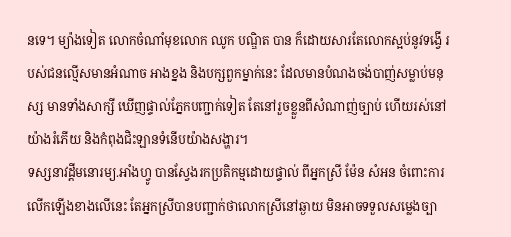នទេ។ ម្យ៉ាងទៀត លោកចំណាំមុខលោក ឈូក បណ្ឌិត បាន ក៏ដោយសារតែលោកស្អប់នូវទង្វើ របស់ជនល្មើសមានអំណាច អាងខ្នង និងបក្សពួកម្នាក់នេះ ដែលមានបំណងចង់បាញ់សម្លាប់មនុស្ស មានទាំងសាក្សី ឃើញផ្ទាល់ភ្នែកបញ្ជាក់ទៀត តែនៅរួចខ្លួនពីសំណាញ់ច្បាប់ ហើយរស់នៅយ៉ាងរំភើយ និងកំពុងជិះឡានទំនើបយ៉ាងសង្ហារ។
ទស្សនាវដ្តីមនោរម្យ.អាំងហ្វូ បានស្វែងរកប្រតិកម្មដោយផ្ទាល់ ពីអ្នកស្រី ម៉ែន សំអន ចំពោះការលើកឡើងខាងលើនេះ តែអ្នកស្រីបានបញ្ជាក់ថាលោកស្រីនៅឆ្ងាយ មិនអាចទទួលសម្លេងច្បា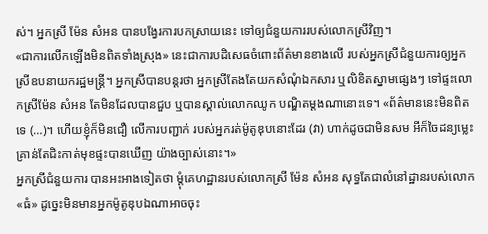ស់។ អ្នកស្រី ម៉ែន សំអន បានបង្វែរការបកស្រាយនេះ ទៅឲ្យជំនួយការរបស់លោកស្រីវិញ។
«ជាការលើកឡើងមិនពិតទាំងស្រុង» នេះជាការបដិសេធចំពោះព័ត៌មានខាងលើ របស់អ្នកស្រីជំនួយការឲ្យអ្នកស្រីឧបនាយករដ្ឋមន្រ្តី។ អ្នកស្រីបានបន្តរថា អ្នកស្រីតែងតែយកសំណុំឯកសារ ឬលិខិតស្នាមផ្សេងៗ ទៅផ្ទះលោកស្រីម៉ែន សំអន តែមិនដែលបានជួប ឬបានស្គាល់លោកឈូក បណ្ឌិតម្តងណានោះទេ។ «ព័ត៌មាននេះមិនពិតទេ (…)។ ហើយខ្ញុំក៏មិនជឿ លើការបញ្ជាក់ របស់អ្នករត់ម៉ូតូឌុបនោះដែរ (វា) ហាក់ដូចជាមិនសម អីក៏ចៃដន្យម្លេះ គ្រាន់តែជិះកាត់មុខផ្ទះបានឃើញ យ៉ាងច្បាស់នោះ។»
អ្នកស្រីជំនួយការ បានអះអាងទៀតថា ម្ដុំគេហដ្ឋានរបស់លោកស្រី ម៉ែន សំអន សុទ្ធតែជាលំនៅដ្ឋានរបស់លោក«ធំ» ដូច្នេះមិនមានអ្នកម៉ូតូឌុបឯណាអាចចុះ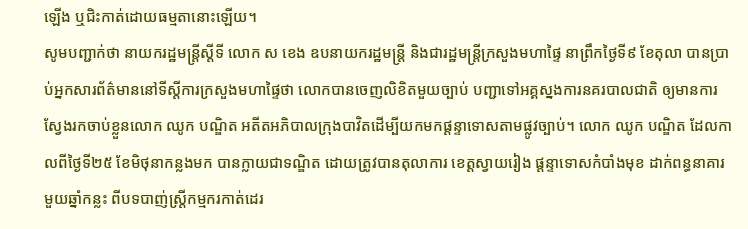ឡើង ឬជិះកាត់ដោយធម្មតានោះឡើយ។
សូមបញ្ជាក់ថា នាយករដ្ឋមន្ត្រីស្តីទី លោក ស ខេង ឧបនាយករដ្ឋមន្ត្រី និងជារដ្ឋមន្ត្រីក្រសួងមហាផ្ទៃ នាព្រឹកថ្ងៃទី៩ ខែតុលា បានប្រាប់អ្នកសារព័ត៌មាននៅទីស្តីការក្រសួងមហាផ្ទៃថា លោកបានចេញលិខិតមួយច្បាប់ បញ្ជាទៅអគ្គស្នងការនគរបាលជាតិ ឲ្យមានការស្វែងរកចាប់ខ្លួនលោក ឈូក បណ្ឌិត អតីតអភិបាលក្រុងបាវិតដើម្បីយកមកផ្តន្ទាទោសតាមផ្លូវច្បាប់។ លោក ឈូក បណ្ឌិត ដែលកាលពីថ្ងៃទី២៥ ខែមិថុនាកន្លងមក បានក្លាយជាទណ្ឌិត ដោយត្រូវបានតុលាការ ខេត្តស្វាយរៀង ផ្តន្ទាទោសកំបាំងមុខ ដាក់ពន្ធនាគារមួយឆ្នាំកន្លះ ពីបទបាញ់ស្ត្រីកម្មករកាត់ដេរ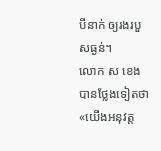បីនាក់ ឲ្យរងរបួសធ្ងន់។
លោក ស ខេង បានថ្លែងទៀតថា «យើងអនុវត្ត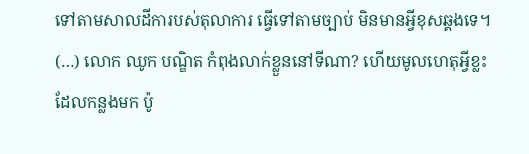ទៅតាមសាលដីការបស់តុលាការ ធ្វើទៅតាមច្បាប់ មិនមានអ្វីខុសឆ្គងទេ។ (…) លោក ឈូក បណ្ឌិត កំពុងលាក់ខ្លួននៅទីណា? ហើយមូលហេតុអ្វីខ្លះដែលកន្លងមក ប៉ូ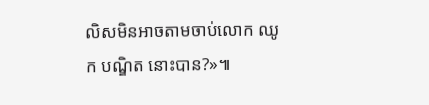លិសមិនអាចតាមចាប់លោក ឈូក បណ្ឌិត នោះបាន?»៕